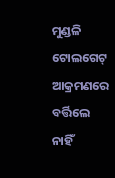ମୁଣ୍ଡଳି ଟୋଲଗେଟ୍ ଆକ୍ରମଣରେ ବର୍ତ୍ତିଲେ ନାହିଁ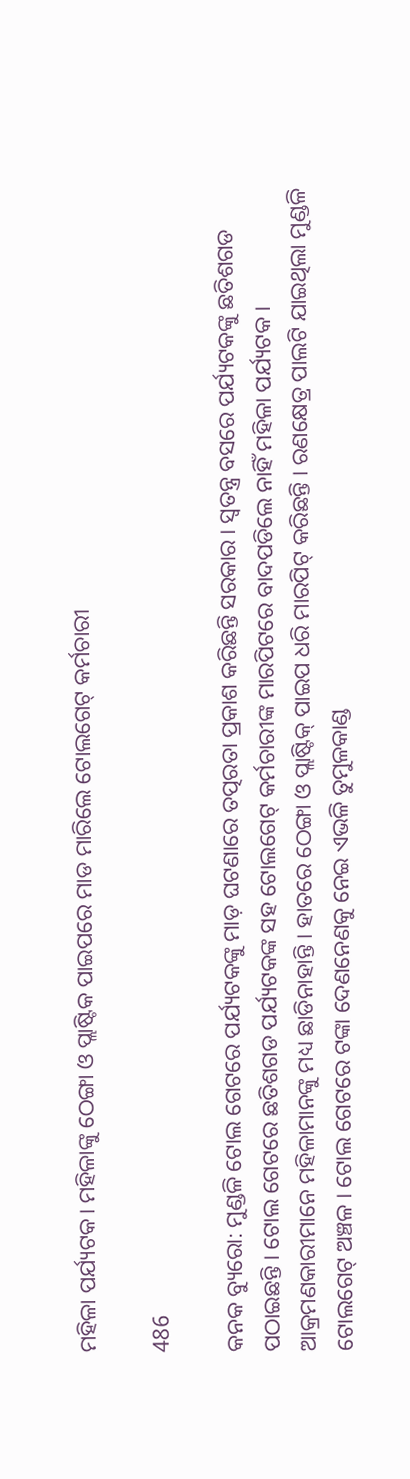ମହିଳା ପର୍ଯ୍ୟଟକ। ମହିଳାଙ୍କୁ ଠେଙ୍ଗା ଓ ପ୍ଲାଷ୍ଟିକ ପାଇପରେ ମାଡ ମାରିଲେ ଟୋଲଗେଟ୍ କର୍ମଚାରୀ

486

କନକ ବ୍ୟୁରୋ: ମୁଣ୍ଡଳି ଟୋଲ ଗେଟରେ ପର୍ଯ୍ୟଟକଙ୍କୁ ମାଡ଼ ଘଟଣାରେ ତତ୍ପରତା ପ୍ରକାଶ କରିଛନ୍ତି ସରକାର । ସ୍ୱତନ୍ତ୍ର ବସରେ ପର୍ଯ୍ୟଟକଙ୍କୁ ଛତିଶଗଡ ପଠାଇଛନ୍ତି । ଟୋଲ ଗେଟରେ ଛତିଶଗଡ ପର୍ଯ୍ୟଟକଙ୍କ ସହ ଟୋଲଗେଟ୍ କର୍ମଚାରୀଙ୍କ ମାରପିଟରେ ବାଦପଡିଲେ ନାହିଁ ମହିଳା ପର୍ଯ୍ୟଟକ । ଆକ୍ରମଣକାରୀମାନେ ମହିଳାମାନଙ୍କୁ ମଧ୍ୟ ଛାଡିନାହାନ୍ତି । ହାତରେ ଠେଙ୍ଗା ଓ ପ୍ଲାଷ୍ଟିକ୍ ପାଇପ ଧରି ମାରପିଟ୍ କରିଛନ୍ତି । ରଣକ୍ଷେତ୍ର ପାଲଟି ଯାଇଥିଲା ମୁଣ୍ଡଳି ଟୋଲଗେଟ୍ ଅଞ୍ଚଳ । ଟୋଲ ଗେଟରେ ଟଙ୍କା ଦେଣନେଣକୁ ନେଇ ଏଭଳି ତୁମୁଳକାଣ୍ଡ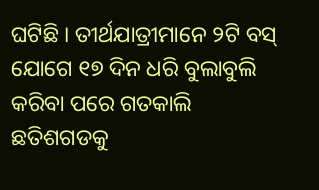ଘଟିଛି । ତୀର୍ଥଯାତ୍ରୀମାନେ ୨ଟି ବସ୍ ଯୋଗେ ୧୭ ଦିନ ଧରି ବୁଲାବୁଲି କରିବା ପରେ ଗତକାଲି ଛତିଶଗଡକୁ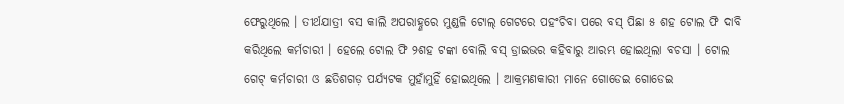ଫେରୁଥିଲେ । ତୀର୍ଥଯାତ୍ରୀ ବସ କାଲି ଅପରାହ୍ଣରେ ମୁଣ୍ଡଳି ଟୋଲ୍ ଗେଟରେ ପହଂଚିବା ପରେ ବସ୍ ପିଛା ୫ ଶହ ଟୋଲ ଫି ଦାବି କରିଥିଲେ କର୍ମଚାରୀ । ହେଲେ ଟୋଲ ଫି ୨ଶହ ଟଙ୍କା ବୋଲି ବସ୍ ଡ୍ରାଇଭର କହିବାରୁ ଆରମ୍ଭ ହୋଇଥିଲା ବଚସା । ଟୋଲ ଗେଟ୍ କର୍ମଚାରୀ ଓ ଛତିଶଗଡ଼ ପର୍ଯ୍ୟଟକ ମୁହାଁମୁହିଁ ହୋଇଥିଲେ । ଆକ୍ରମଣକାରୀ ମାନେ ଗୋଡେଇ ଗୋଡେଇ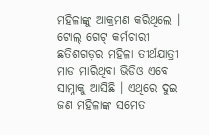ମହିଳାଙ୍କୁ ଆକ୍ରମଣ କରିଥିଲେ । ଟୋଲ୍ ଗେଟ୍ କର୍ମଚାରୀ ଛତିଶଗଡ଼ର ମହିଳା ତୀର୍ଥଯାତ୍ରୀ ମାଡ ମାରିଥିବା ଭିଡିଓ ଏବେ ସାମ୍ନାକୁ ଆସିଛି । ଏଥିରେ ଦୁଇ ଜଣ ମହିଳାଙ୍କ ସମେତ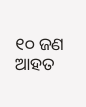୧୦ ଜଣ ଆହତ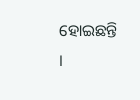ହୋଇଛନ୍ତି ।